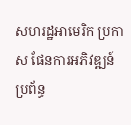សហរដ្ឋអាមេរិក ប្រកាស ផែនការអភិវឌ្ឍន៍ ប្រព័ន្ធ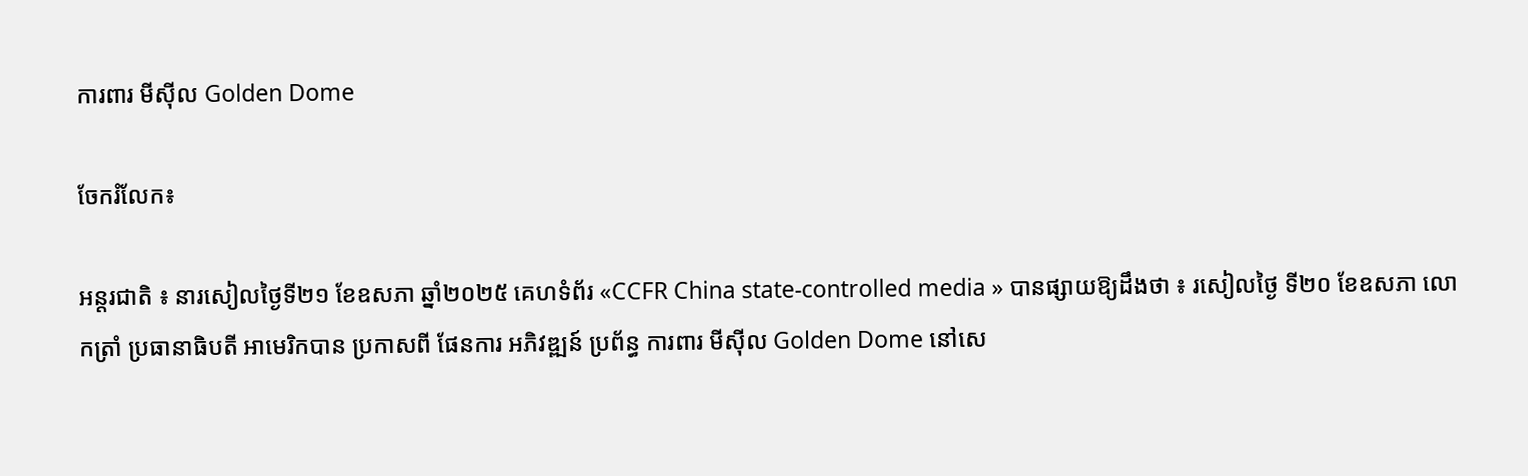ការពារ មីស៊ីល Golden Dome

ចែករំលែក៖

អន្តរជាតិ ៖ នារសៀលថ្ងៃទី២១ ខែឧសភា ឆ្នាំ២០២៥ គេហទំព័រ «CCFR China state-controlled media » បានផ្សាយឱ្យដឹងថា ៖ រសៀលថ្ងៃ ទី២០ ខែឧសភា លោកត្រាំ ប្រធានាធិបតី អាមេរិកបាន ប្រកាសពី ផែនការ អភិវឌ្ឍន៍ ប្រព័ន្ធ ការពារ មីស៊ីល Golden Dome នៅសេ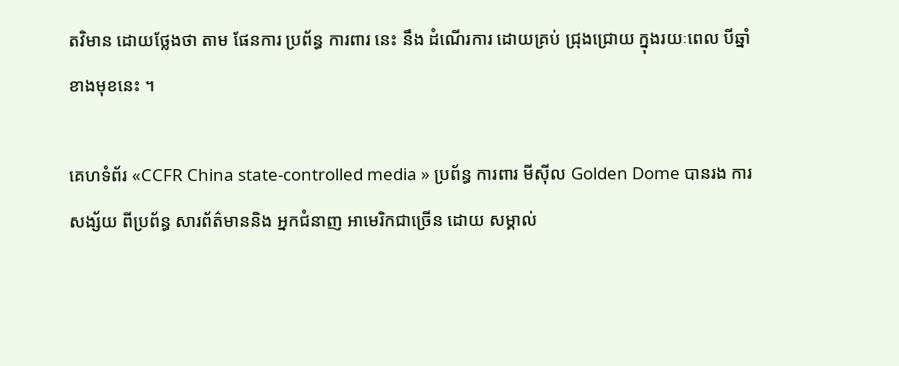តវិមាន ដោយថ្លែងថា តាម ផែនការ ប្រព័ន្ធ ការពារ នេះ នឹង ដំណើរការ ដោយគ្រប់ ជ្រុងជ្រោយ ក្នុងរយៈពេល បីឆ្នាំខាងមុខនេះ ។

គេហទំព័រ «CCFR China state-controlled media » ប្រព័ន្ធ ការពារ មីស៊ីល Golden Dome បានរង ការសង្ស័យ ពីប្រព័ន្ធ សារព័ត៌មាននិង អ្នកជំនាញ អាមេរិកជាច្រើន ដោយ សម្គាល់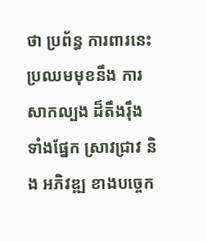ថា ប្រព័ន្ធ ការពារនេះ ប្រឈមមុខនឹង ការសាកល្បង ដ៏តឹងរ៉ឹង ទាំងផ្នែក ស្រាវជ្រាវ និង អភិវឌ្ឍ ខាងបច្ចេក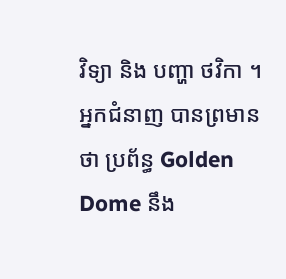វិទ្យា និង បញ្ហា ថវិកា ។ អ្នកជំនាញ បានព្រមាន ថា ប្រព័ន្ធ Golden Dome នឹង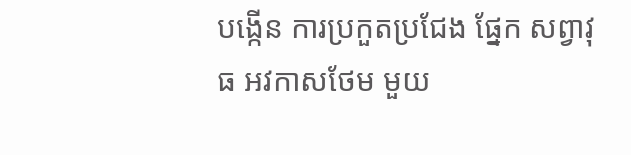បង្កើន ការប្រកួតប្រជែង ផ្នែក សព្វាវុធ អវកាសថែម មួយ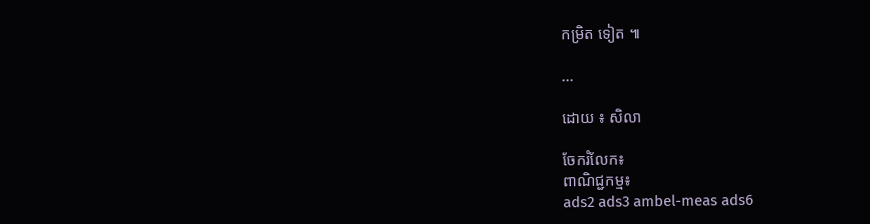កម្រិត ទៀត ៕

...

ដោយ ៖ សិលា

ចែករំលែក៖
ពាណិជ្ជកម្ម៖
ads2 ads3 ambel-meas ads6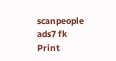scanpeople ads7 fk Print